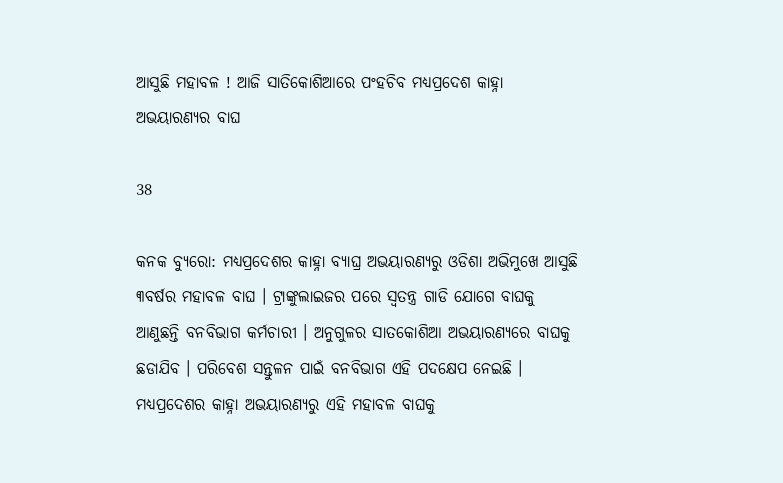ଆସୁଛି ମହାବଳ ! ଆଜି ସାତିକୋଶିଆରେ ପଂହଚିବ ମଧ୍ୟପ୍ରଦେଶ କାହ୍ନା ଅଭୟାରଣ୍ୟର ବାଘ

38

କନକ ବ୍ୟୁରୋ: ମଧ୍ୟପ୍ରଦେଶର କାହ୍ନା ବ୍ୟାଘ୍ର ଅଭୟାରଣ୍ୟରୁ ଓଡିଶା ଅଭିମୁଖେ ଆସୁଛି ୩ବର୍ଷର ମହାବଳ ବାଘ । ଟ୍ରାଙ୍କୁଲାଇଜର ପରେ ସ୍ୱତନ୍ତ୍ର ଗାଡି ଯୋଗେ ବାଘକୁ ଆଣୁଛନ୍ତି ବନବିଭାଗ କର୍ମଚାରୀ । ଅନୁଗୁଳର ସାତକୋଶିଆ ଅଭୟାରଣ୍ୟରେ ବାଘକୁ ଛଡାଯିବ । ପରିବେଶ ସନ୍ତୁଳନ ପାଇଁ ବନବିଭାଗ ଏହି ପଦକ୍ଷେପ ନେଇଛି । ମଧ୍ୟପ୍ରଦେଶର କାହ୍ନା ଅଭୟାରଣ୍ୟରୁ ଏହି ମହାବଳ ବାଘକୁ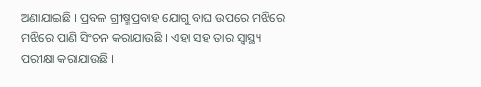ଅଣାଯାଇଛି । ପ୍ରବଳ ଗ୍ରୀଷ୍ମପ୍ରବାହ ଯୋଗୁ ବାଘ ଉପରେ ମଝିରେ ମଝିରେ ପାଣି ସିଂଚନ କରାଯାଉଛି । ଏହା ସହ ତାର ସ୍ୱାସ୍ଥ୍ୟ ପରୀକ୍ଷା କରାଯାଉଛି ।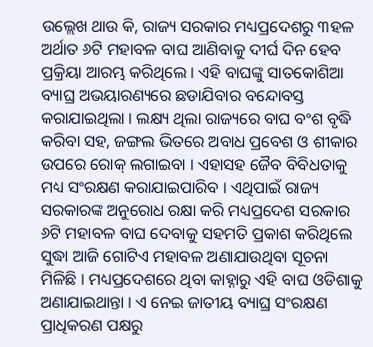ଉଲ୍ଲେଖ ଥାଉ କି, ରାଜ୍ୟ ସରକାର ମଧ୍ୟପ୍ରଦେଶରୁ ୩ହଳ ଅର୍ଥାତ ୬ଟି ମହାବଳ ବାଘ ଆଣିବାକୁ ଦୀର୍ଘ ଦିନ ହେବ ପ୍ରକ୍ରିୟା ଆରମ୍ଭ କରିଥିଲେ । ଏହି ବାଘଙ୍କୁ ସାତକୋଶିଆ ବ୍ୟାଘ୍ର ଅଭୟାରଣ୍ୟରେ ଛଡାଯିବାର ବନ୍ଦୋବସ୍ତ କରାଯାଇଥିଲା । ଲକ୍ଷ୍ୟ ଥିଲା ରାଜ୍ୟରେ ବାଘ ବଂଶ ବୃଦ୍ଧି କରିବା ସହ, ଜଙ୍ଗଲ ଭିତରେ ଅବାଧ ପ୍ରବେଶ ଓ ଶୀକାର ଉପରେ ରୋକ୍ ଲଗାଇବା । ଏହାସହ ଜୈବ ବିବିଧତାକୁ ମଧ୍ୟ ସଂରକ୍ଷଣ କରାଯାଇପାରିବ । ଏଥିପାଇଁ ରାଜ୍ୟ ସରକାରଙ୍କ ଅନୁରୋଧ ରକ୍ଷା କରି ମଧ୍ୟପ୍ରଦେଶ ସରକାର ୬ଟି ମହାବଳ ବାଘ ଦେବାକୁ ସହମତି ପ୍ରକାଶ କରିଥିଲେ ସୁଦ୍ଧା ଆଜି ଗୋଟିଏ ମହାବଳ ଅଣାଯାଉଥିବା ସୂଚନା ମିଳିଛି । ମଧ୍ୟପ୍ରଦେଶରେ ଥିବା କାହ୍ନାରୁ ଏହି ବାଘ ଓଡିଶାକୁ ଅଣାଯାଇଥାନ୍ତା । ଏ ନେଇ ଜାତୀୟ ବ୍ୟାଘ୍ର ସଂରକ୍ଷଣ ପ୍ରାଧିକରଣ ପକ୍ଷରୁ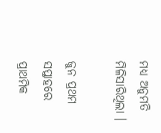ମଧ୍ୟ ଅନୁମତି ମିଳିସାରିଥିଲା ।

ଜୁନ ପ୍ରଥମ ସପ୍ତାହରେ ପ୍ରାଥମିକ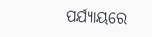ପର୍ଯ୍ୟାୟରେ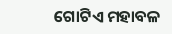ଗୋଟିଏ ମହାବଳ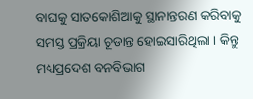ବାଘକୁ ସାତକୋଶିଆକୁ ସ୍ଥାନାନ୍ତରଣ କରିବାକୁ ସମସ୍ତ ପ୍ରକ୍ରିୟା ଚୂଡାନ୍ତ ହୋଇସାରିଥିଲା । କିନ୍ତୁ ମଧ୍ୟପ୍ରଦେଶ ବନବିଭାଗ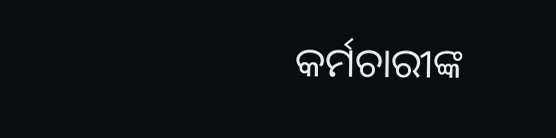କର୍ମଚାରୀଙ୍କ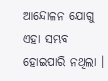ଆନ୍ଦୋଳନ ଯୋଗୁ ଏହା ସମ୍ଭବ ହୋଇପାରି ନଥିଲା ।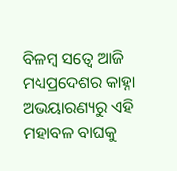ବିଳମ୍ବ ସତ୍ୱେ ଆଜି ମଧ୍ୟପ୍ରଦେଶର କାହ୍ନା ଅଭୟାରଣ୍ୟରୁ ଏହି ମହାବଳ ବାଘକୁ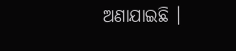ଅଣାଯାଇଛି ।